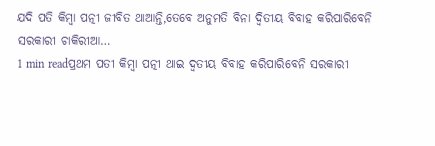ଯଦି ପତି କିମ୍ବା ପତ୍ନୀ ଜୀବିତ ଥାଆନ୍ତି,ତେବେ ଅନୁମତି ବିନା ଦ୍ୱିତୀୟ ବିବାହ କରିପାରିବେନି ସରକାରୀ ଚାକିରୀଆ…
1 min readପ୍ରଥମ ପତୀ କିମ୍ବା ପତ୍ନୀ ଥାଇ ଦ୍ୱତୀୟ ବିବାହ କରିପାରିବେନି ସରକାରୀ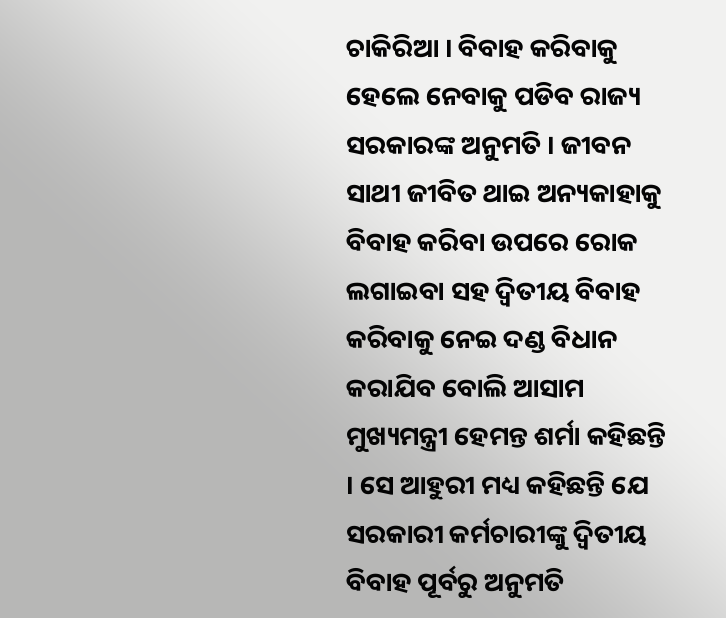ଚାକିରିଆ । ବିବାହ କରିବାକୁ ହେଲେ ନେବାକୁ ପଡିବ ରାଜ୍ୟ ସରକାରଙ୍କ ଅନୁମତି । ଜୀବନ ସାଥୀ ଜୀବିତ ଥାଇ ଅନ୍ୟକାହାକୁ ବିବାହ କରିବା ଉପରେ ରୋକ ଲଗାଇବା ସହ ଦ୍ୱିତୀୟ ବିବାହ କରିବାକୁ ନେଇ ଦଣ୍ଡ ବିଧାନ କରାଯିବ ବୋଲି ଆସାମ ମୁଖ୍ୟମନ୍ତ୍ରୀ ହେମନ୍ତ ଶର୍ମା କହିଛନ୍ତି । ସେ ଆହୁରୀ ମଧ୍ୟ କହିଛନ୍ତି ଯେ ସରକାରୀ କର୍ମଚାରୀଙ୍କୁ ଦ୍ୱିତୀୟ ବିବାହ ପୂର୍ବରୁ ଅନୁମତି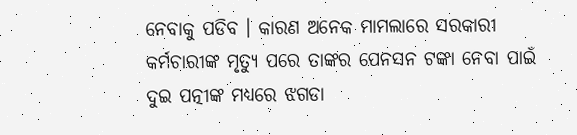ନେବାକୁ ପଡିବ । କାରଣ ଅନେକ ମାମଲାରେ ସରକାରୀ କର୍ମଚାରୀଙ୍କ ମୃତ୍ୟୁ ପରେ ତାଙ୍କର ପେନସନ ଟଙ୍କା ନେବା ପାଇଁ ଦୁଇ ପତ୍ନୀଙ୍କ ମଧ୍ୟରେ ଝଗଡା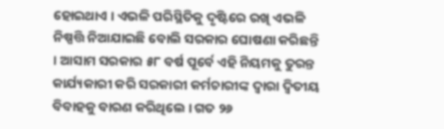ହୋଇଥାଏ । ଏଭଳି ପରିସ୍ଥିତିକୁ ଦୃଷ୍ଟିରେ ରଖି ଏଭଳି ନିଷ୍ପତ୍ତି ନିଆଯାଇଛି ବୋଲି ସରକାର ଘୋଷଣା କରିଛନ୍ତି । ଆସାମ ସରକାର ୫୮ ବର୍ଷ ପୂର୍ବେ ଏହି ନିୟମକୁ ତୁରନ୍ତ କାର୍ଯ୍ୟକାରୀ କରି ସରକାରୀ କର୍ମଚାରୀଙ୍କ ଦ୍ୱାରା ଦ୍ୱିତୀୟ ବିବାହକୁ ବାରଣ କରିଥିଲେ । ଗତ ୨୬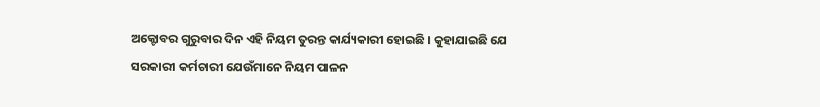ଅକ୍ଟୋବର ଗୁରୁବାର ଦିନ ଏହି ନିୟମ ତୁରନ୍ତ କାର୍ଯ୍ୟକାରୀ ହୋଇଛି । କୁହାଯାଇଛି ଯେ ସରକାରୀ କର୍ମଚାରୀ ଯେଉଁମାନେ ନିୟମ ପାଳନ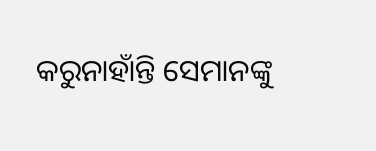କରୁନାହାଁନ୍ତି ସେମାନଙ୍କୁ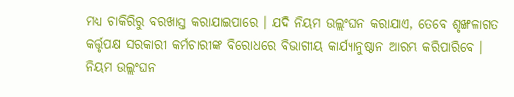ମଧ୍ୟ ଚାକିରିରୁ ବରଖାସ୍ତ କରାଯାଇପାରେ । ଯଦି ନିୟମ ଉଲ୍ଲଂଘନ କରାଯାଏ, ତେବେ ଶୃଙ୍ଖଳାଗତ କର୍ତ୍ତୃପକ୍ଷ ସରକାରୀ କର୍ମଚାରୀଙ୍କ ବିରୋଧରେ ବିଭାଗୀୟ କାର୍ଯ୍ୟାନୁଷ୍ଠାନ ଆରମ୍ଭ କରିପାରିବେ । ନିୟମ ଉଲ୍ଲଂଘନ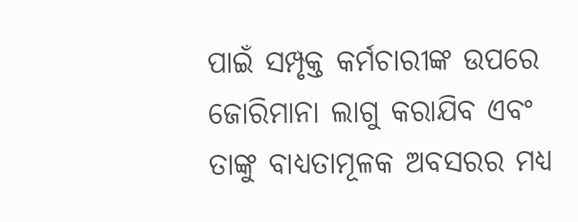ପାଇଁ ସମ୍ପୃକ୍ତ କର୍ମଚାରୀଙ୍କ ଉପରେ ଜୋରିମାନା ଲାଗୁ କରାଯିବ ଏବଂ ତାଙ୍କୁ ବାଧ୍ୟତାମୂଳକ ଅବସରର ମଧ୍ୟ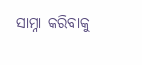ସାମ୍ନା କରିବାକୁ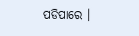ପଡିପାରେ ।